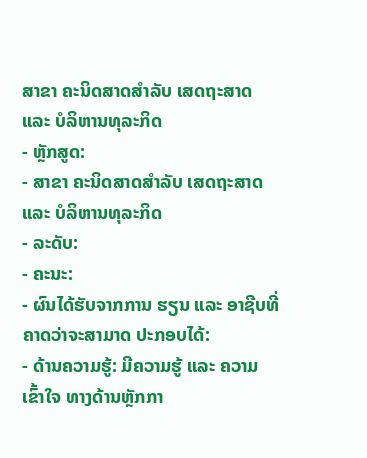ສາຂາ ຄະນິດສາດສຳລັບ ເສດຖະສາດ ແລະ ບໍລິຫານທຸລະກິດ
- ຫຼັກສູດ:
- ສາຂາ ຄະນິດສາດສຳລັບ ເສດຖະສາດ ແລະ ບໍລິຫານທຸລະກິດ
- ລະດັບ:
- ຄະນະ:
- ຜົນໄດ້ຮັບຈາກການ ຮຽນ ແລະ ອາຊີບທີ່ ຄາດວ່າຈະສາມາດ ປະກອບໄດ້:
- ດ້ານຄວາມຮູ້: ມີຄວາມຮູ້ ແລະ ຄວາມເຂົ້າໃຈ ທາງດ້ານຫຼັກກາ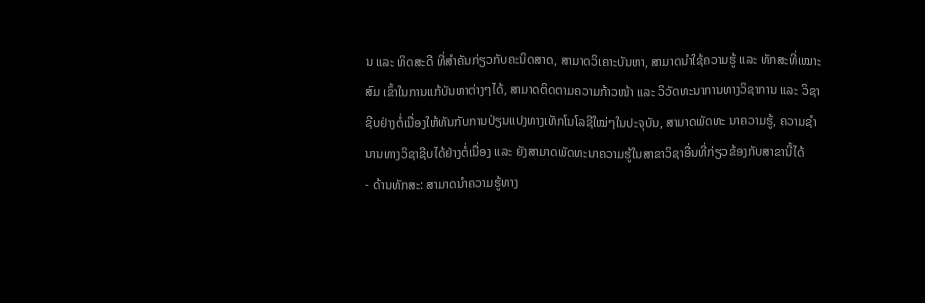ນ ແລະ ທິດສະດີ ທີ່ສໍາຄັນກ່ຽວກັບຄະນິດສາດ, ສາມາດວິເຄາະບັນຫາ, ສາມາດນໍາໃຊ້ຄວາມຮູ້ ແລະ ທັກສະທີ່ເໝາະສົມ ເຂົ້າໃນການແກ້ບັນຫາຕ່າງໆໄດ້, ສາມາດຕິດຕາມຄວາມກ້າວໜ້າ ແລະ ວິວັດທະນາການທາງວິຊາການ ແລະ ວິຊາຊີບຢ່າງຕໍ່ເນື່ອງໃຫ້ທັນກັບການປ່ຽນແປງທາງເທັກໂນໂລຊີໃໝ່ໆໃນປະຈຸບັນ, ສາມາດພັດທະ ນາຄວາມຮູ້, ຄວາມຊໍານານທາງວິຊາຊີບໄດ້ຢ່າງຕໍ່ເນື່ອງ ແລະ ຍັງສາມາດພັດທະນາຄວາມຮູ້ໃນສາຂາວິຊາອື່ນທີ່ກ່ຽວຂ້ອງກັບສາຂານີ້ໄດ້
- ດ້ານທັກສະ: ສາມາດນໍາຄວາມຮູ້ທາງ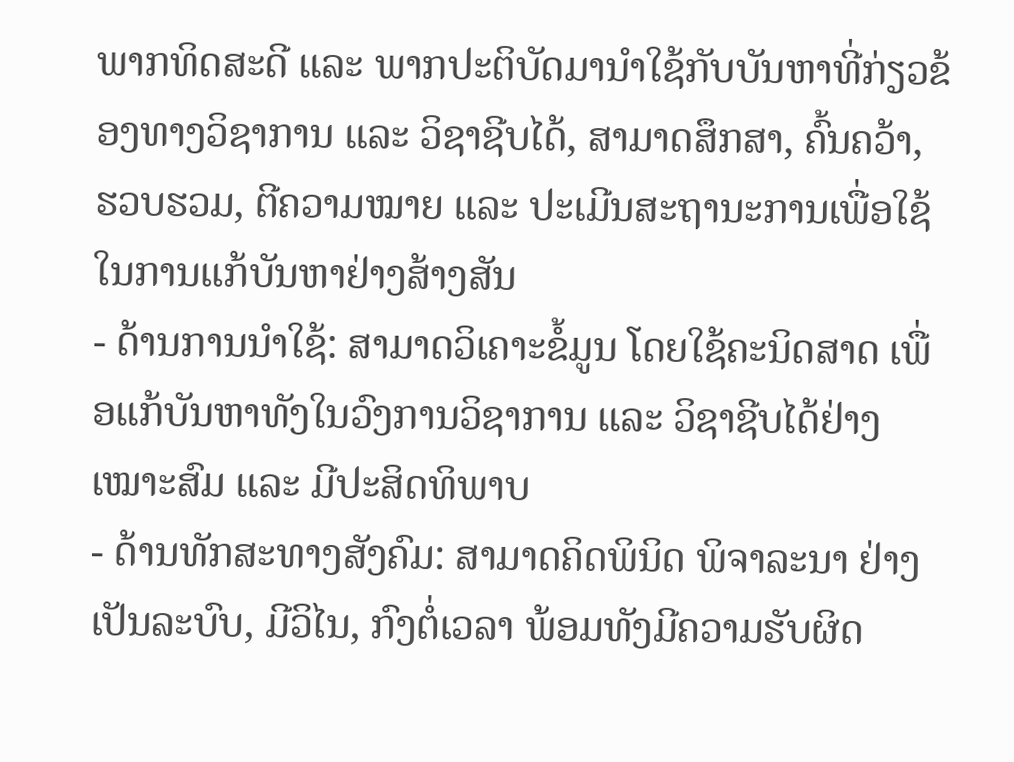ພາກທິດສະດີ ແລະ ພາກປະຕິບັດມານໍາໃຊ້ກັບບັນຫາທີ່ກ່ຽວຂ້ອງທາງວິຊາການ ແລະ ວິຊາຊີບໄດ້, ສາມາດສຶກສາ, ຄົ້ນຄວ້າ,
ຮວບຮວມ, ຕີຄວາມໝາຍ ແລະ ປະເມີນສະຖານະການເພື່ອໃຊ້ໃນການແກ້ບັນຫາຢ່າງສ້າງສັນ
- ດ້ານການນໍາໃຊ້: ສາມາດວິເຄາະຂໍ້ມູນ ໂດຍໃຊ້ຄະນິດສາດ ເພື່ອແກ້ບັນຫາທັງໃນວົງການວິຊາການ ແລະ ວິຊາຊີບໄດ້ຢ່າງເໝາະສົມ ແລະ ມີປະສິດທິພາບ
- ດ້ານທັກສະທາງສັງຄົມ: ສາມາດຄິດພິນິດ ພິຈາລະນາ ຢ່າງເປັນລະບົບ, ມີວິໄນ, ກົງຕໍ່ເວລາ ພ້ອມທັງມີຄວາມຮັບຜິດ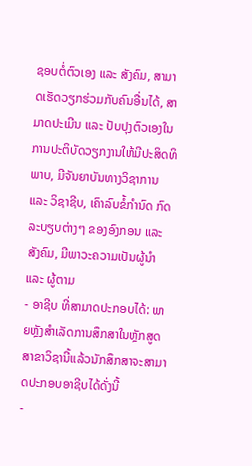ຊອບຕໍ່ຕົວເອງ ແລະ ສັງຄົມ, ສາມາດເຮັດວຽກຮ່ວມກັບຄົນອື່ນໄດ້, ສາມາດປະເມີນ ແລະ ປັບປຸງຕົວເອງໃນການປະຕິບັດວຽກງານໃຫ້ມີປະສິດທິພາບ, ມີຈັນຍາບັນທາງວິຊາການ ແລະ ວິຊາຊີບ, ເຄົາລົບຂໍ້ກໍານົດ ກົດລະບຽບຕ່າງໆ ຂອງອົງກອນ ແລະ ສັງຄົມ, ມີພາວະຄວາມເປັນຜູ້ນໍາ ແລະ ຜູ້ຕາມ
- ອາຊີບ ທີ່ສາມາດປະກອບໄດ້: ພາຍຫຼັງສໍາເລັດການສຶກສາໃນຫຼັກສູດສາຂາວິຊານີ້ແລ້ວນັກສຶກສາຈະສາມາດປະກອບອາຊີບໄດ້ດັ່ງນີ້
-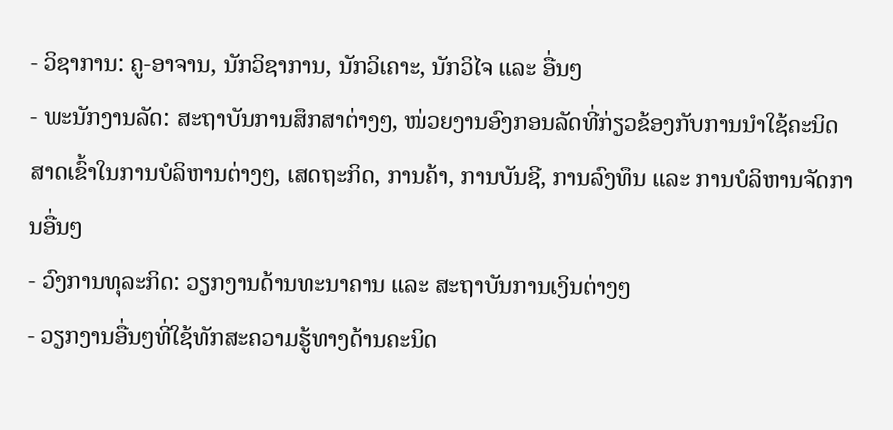- ວິຊາການ: ຄູ-ອາຈານ, ນັກວິຊາການ, ນັກວິເຄາະ, ນັກວິໄຈ ແລະ ອື່ນໆ
- ພະນັກງານລັດ: ສະຖາບັນການສຶກສາຕ່າງໆ, ໜ່ວຍງານອົງກອນລັດທີ່ກ່ຽວຂ້ອງກັບການນໍາໃຊ້ຄະນິດສາດເຂົ້າໃນການບໍລິຫານຕ່າງໆ, ເສດຖະກິດ, ການຄ້າ, ການບັນຊີ, ການລົງທຶນ ແລະ ການບໍລິຫານຈັດການອື່ນໆ
- ວົງການທຸລະກິດ: ວຽກງານດ້ານທະນາຄານ ແລະ ສະຖາບັນການເງິນຕ່າງໆ
- ວຽກງານອື່ນໆທີ່ໃຊ້ທັກສະຄວາມຮູ້ທາງດ້ານຄະນິດ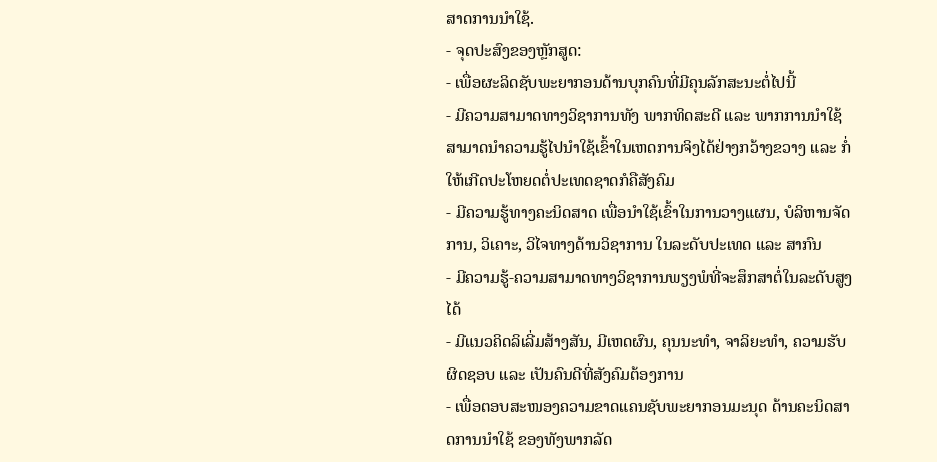ສາດການນໍາໃຊ້.
- ຈຸດປະສົງຂອງຫຼັກສູດ:
- ເພື່ອຜະລິດຊັບພະຍາກອນດ້ານບຸກຄົນທີ່ມີຄຸນລັກສະນະຕໍ່ໄປນີ້
- ມີຄວາມສາມາດທາງວິຊາການທັງ ພາກທິດສະດີ ແລະ ພາກການນໍາໃຊ້ ສາມາດນໍາຄວາມຮູ້ໄປນໍາໃຊ້ເຂົ້າໃນເຫດການຈິງໄດ້ຢ່າງກວ້າງຂວາງ ແລະ ກໍ່ໃຫ້ເກີດປະໂຫຍດຕໍ່ປະເທດຊາດກໍຄືສັງຄົມ
- ມີຄວາມຮູ້ທາງຄະນິດສາດ ເພື່ອນໍາໃຊ້ເຂົ້າໃນການວາງແຜນ, ບໍລິຫານຈັດການ, ວິເຄາະ, ວິໄຈທາງດ້ານວິຊາການ ໃນລະດັບປະເທດ ແລະ ສາກົນ
- ມີຄວາມຮູ້-ຄວາມສາມາດທາງວິຊາການພຽງພໍທີ່ຈະສຶກສາຕໍ່ໃນລະດັບສູງໄດ້
- ມີແນວຄິດລິເລີ່ມສ້າງສັນ, ມີເຫດຜົນ, ຄຸນນະທໍາ, ຈາລິຍະທໍາ, ຄວາມຮັບຜິດຊອບ ແລະ ເປັນຄົນດີທີ່ສັງຄົມຕ້ອງການ
- ເພື່ອຕອບສະໜອງຄວາມຂາດແຄນຊັບພະຍາກອນມະນຸດ ດ້ານຄະນິດສາດການນໍາໃຊ້ ຂອງທັງພາກລັດ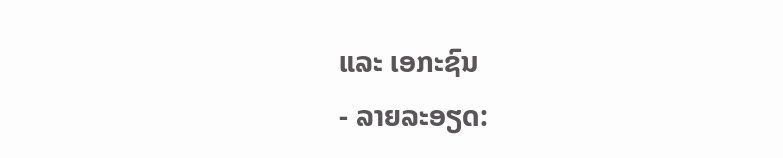ແລະ ເອກະຊົນ
- ລາຍລະອຽດ: